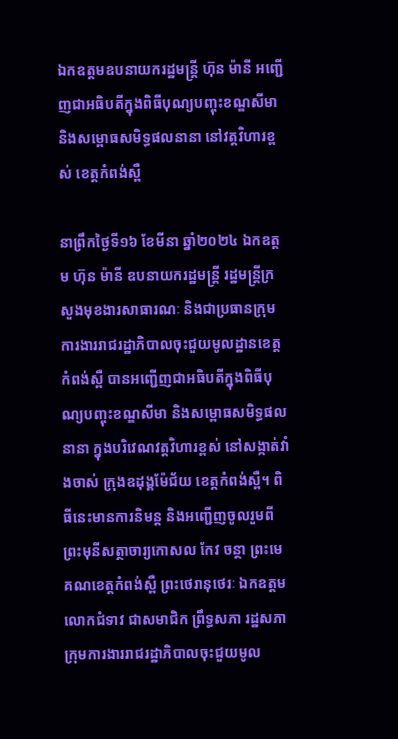ឯកឧត្តមឧបនាយករដ្ឋមន្ត្រី ហ៊ុន ម៉ានី អញ្ជើញជាអធិបតីក្នុងពិធីបុណ្យបញ្ចុះខណ្ឌសីមា និងសម្ពោធសមិទ្ធផលនានា នៅវត្តវិហារខ្ពស់ ខេត្តកំពង់ស្ពឺ

នាព្រឹកថ្ងៃទី១៦ ខែមីនា ឆ្នាំ២០២៤ ឯកឧត្តម ហ៊ុន ម៉ានី ឧបនាយករដ្ឋមន្រ្តី រដ្ឋមន្រ្តីក្រសួងមុខងារសាធារណៈ និងជាប្រធានក្រុមការងាររាជរដ្ឋាភិបាលចុះជួយមូលដ្ឋានខេត្តកំពង់ស្ពឺ បានអញ្ជើញជាអធិបតីក្នុងពិធីបុណ្យបញ្ចុះខណ្ឌសីមា និងសម្ពោធសមិទ្ធផលនានា ក្នុងបរិវេណវត្តវិហារខ្ពស់ នៅសង្កាត់វាំងចាស់ ក្រុងឧដុង្គម៉ែជ័យ ខេត្តកំពង់ស្ពឺ។ ពិធីនេះមានការនិមន្ត និងអញ្ជើញចូលរួមពីព្រះមុនីសត្ថាចារ្យកោសល កែវ ចន្ថា ព្រះមេគណខេត្តកំពង់ស្ពឺ ព្រះថេរានុថេរៈ ឯកឧត្តម លោកជំទាវ ជាសមាជិក ព្រឹទ្ធសភា រដ្ឋសភា ក្រុមការងាររាជរដ្ឋាភិបាលចុះជួយមូល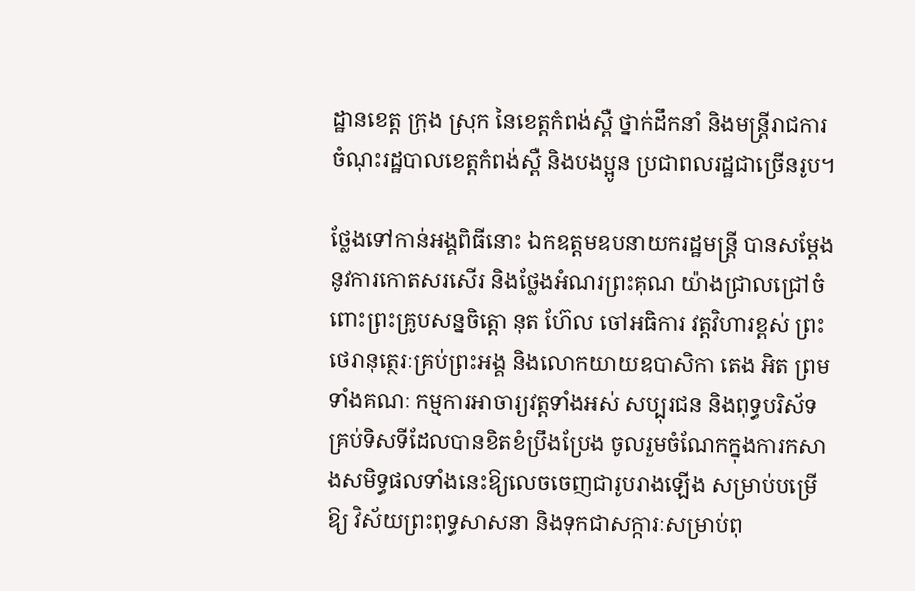ដ្ឋានខេត្ត ក្រុង ស្រុក នៃខេត្តកំពង់ស្ពឺ ថ្នាក់ដឹកនាំ និងមន្ត្រីរាជការចំណុះរដ្ឋបាលខេត្តកំពង់ស្ពឺ និងបងប្អូន ប្រជាពលរដ្ឋជាច្រើនរូប។

ថ្លែងទៅកាន់អង្គពិធីនោះ ឯកឧត្តមឧបនាយករដ្ឋមន្ត្រី បានសម្តែងនូវការកោតសរសើរ និងថ្លែងអំណរព្រះគុណ យ៉ាងជ្រាលជ្រៅចំពោះព្រះគ្រូបសន្នចិត្តោ នុត ហ៊ែល ចៅអធិការ វត្តវិហារខ្ពស់ ព្រះថេរានុត្ថេរៈគ្រប់ព្រះអង្គ និងលោកយាយឧបាសិកា តេង អិត ព្រមទាំងគណៈ កម្មការអាចារ្យវត្តទាំងអស់ សប្បុរជន និងពុទ្ធបរិស័ទ គ្រប់ទិសទីដែលបានខិតខំប្រឹងប្រែង ចូលរួមចំណែកក្នុងការកសាងសមិទ្ធផលទាំងនេះឱ្យលេចចេញជារូបរាងឡើង សម្រាប់បម្រើឱ្យ វិស័យព្រះពុទ្ធសាសនា និងទុកជាសក្ការៈសម្រាប់ពុ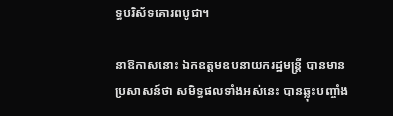ទ្ធបរិស័ទគោរពបូជា។

នាឱកាសនោះ ឯកឧត្តមឧបនាយករដ្ឋមន្ត្រី បានមានប្រសាសន៍ថា សមិទ្ធផលទាំងអស់នេះ បានឆ្លុះបញ្ចាំង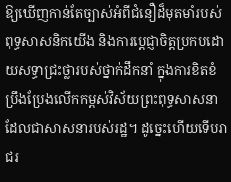ឱ្យឃើញកាន់តែច្បាស់អំពីជំនឿដ៏មុតមាំរបស់ ពុទ្ធសាសនិកយើង និងការប្តេជ្ញាចិត្តប្រកបដោយសទ្ធាជ្រះថ្លារបស់ថ្នាក់ដឹកនាំ ក្នុងការខិតខំ ប្រឹងប្រែងលើកកម្ពស់វិស័យព្រះពុទ្ធសាសនាដែលជាសាសនារបស់រដ្ឋ។ ដូច្នេះហើយទើបរាជរ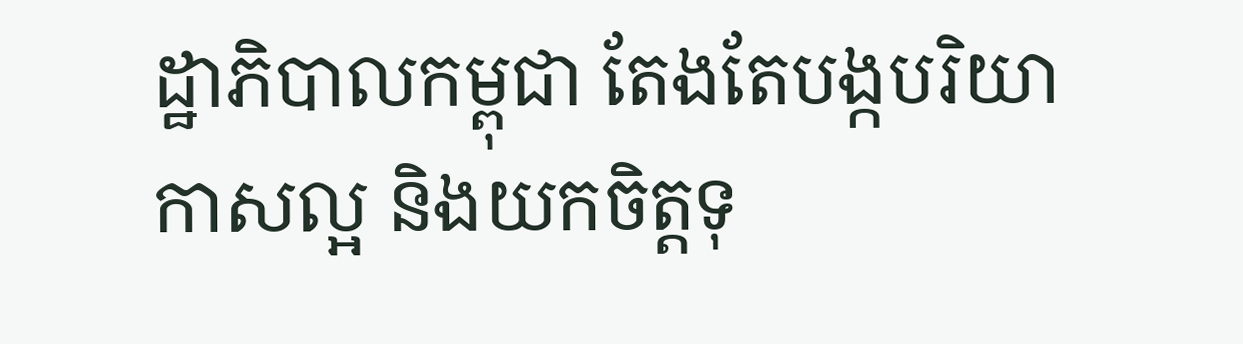ដ្ឋាភិបាលកម្ពុជា តែងតែបង្កបរិយាកាសល្អ និងយកចិត្តទុ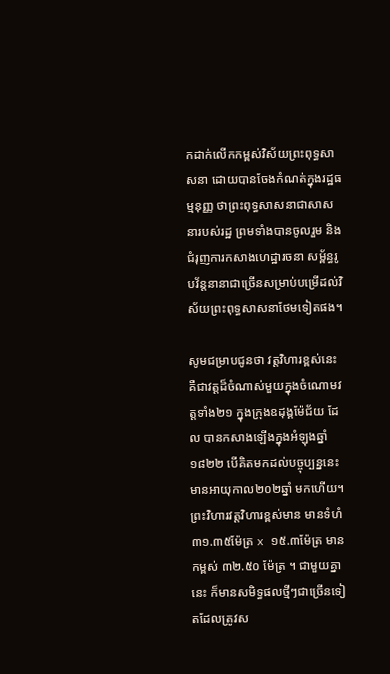កដាក់លើកកម្ពស់វិស័យព្រះពុទ្ធសាសនា ដោយបានចែងកំណត់ក្នុងរដ្ឋធម្មនុញ្ញ ថាព្រះពុទ្ធសាសនាជាសាសនារបស់រដ្ឋ ព្រមទាំងបានចូលរួម និងជំរុញការកសាងហេដ្ឋារចនា សម្ព័ន្ធរូបវ័ន្តនានាជាច្រើនសម្រាប់បម្រើដល់វិស័យព្រះពុទ្ធសាសនាថែមទៀតផង។

សូមជម្រាបជូនថា វត្តវិហារខ្ពស់នេះ គឺជាវត្តដ៏ចំណាស់មួយក្នុងចំណោមវត្តទាំង២១ ក្នុងក្រុងឧដុង្គម៉ែជ័យ ដែល បានកសាងឡើងក្នុងអំឡុងឆ្នាំ១៨២២ បើគិតមកដល់បច្ចុប្បន្ននេះ មានអាយុកាល២០២ឆ្នាំ មកហើយ។ ព្រះវិហារវត្តវិហារខ្ពស់មាន មានទំហំ ៣១.៣៥ម៉ែត្រ x ១៥.៣ម៉ែត្រ មានកម្ពស់ ៣២.៥០ ម៉ែត្រ ។ ជាមួយគ្នានេះ ក៏មានសមិទ្ធផលថ្មីៗជាច្រើនទៀតដែលត្រូវស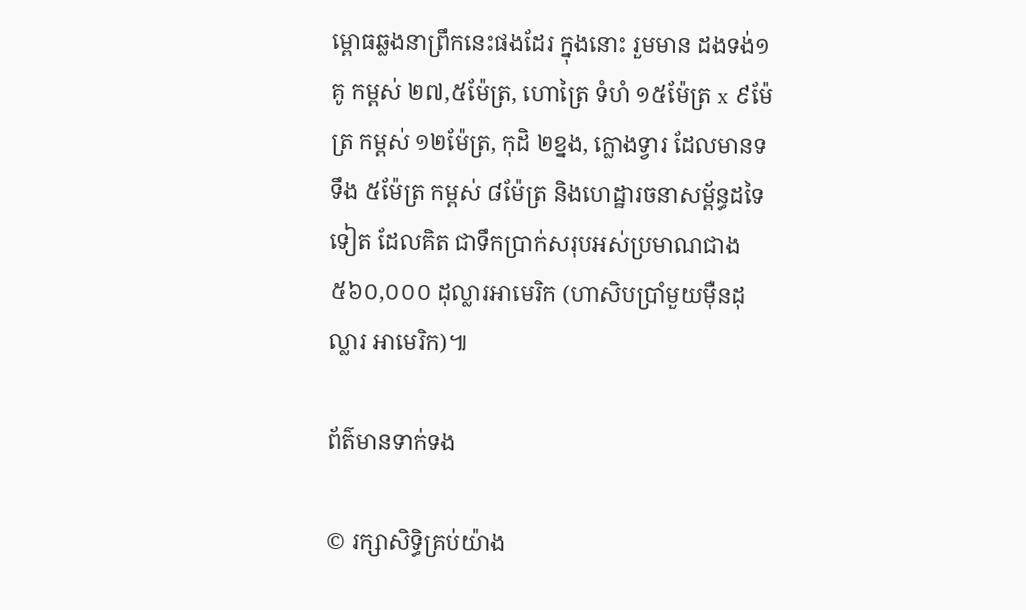ម្ពោធឆ្លងនាព្រឹកនេះផងដែរ ក្នុងនោះ រួមមាន ដងទង់១គូ កម្ពស់ ២៧,៥ម៉ែត្រ, ហោត្រៃ ទំហំ ១៥ម៉ែត្រ x ៩ម៉ែត្រ កម្ពស់ ១២ម៉ែត្រ, កុដិ ២ខ្នង, ក្លោងទ្វារ ដែលមានទទឹង ៥ម៉ែត្រ កម្ពស់ ៨ម៉ែត្រ និងហេដ្ឋារចនាសម្ព័ន្ធដទៃទៀត ដែលគិត ជាទឹកប្រាក់សរុបអស់ប្រមាណជាង ៥៦០,០០០ ដុល្លារអាមេរិក (ហាសិបប្រាំមួយម៉ឺនដុល្លារ អាមេរិក)៕

ព័ត៌មានទាក់ទង

© រក្សាសិទ្ធិគ្រប់យ៉ាង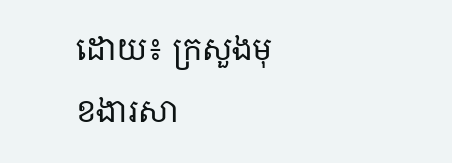ដោយ៖ ក្រសួងមុខងារសា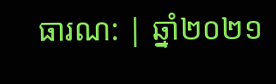ធារណ: | ឆ្នាំ២០២១